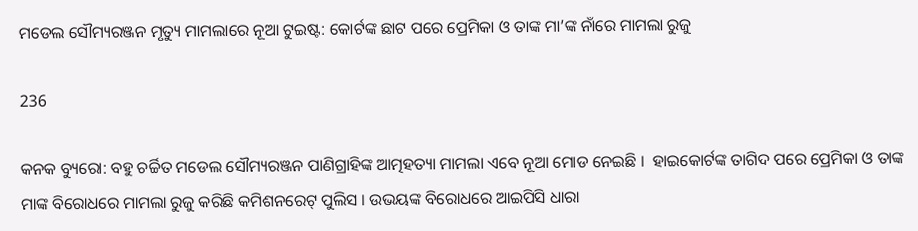ମଡେଲ ସୌମ୍ୟରଞ୍ଜନ ମୃତ୍ୟୁ ମାମଲାରେ ନୂଆ ଟୁଇଷ୍ଟ: କୋର୍ଟଙ୍କ ଛାଟ ପରେ ପ୍ରେମିକା ଓ ତାଙ୍କ ମା’ଙ୍କ ନାଁରେ ମାମଲା ରୁଜୁ

236

କନକ ବ୍ୟୁରୋ: ବହୁ ଚର୍ଚ୍ଚିତ ମଡେଲ ସୌମ୍ୟରଞ୍ଜନ ପାଣିଗ୍ରାହିଙ୍କ ଆତ୍ମହତ୍ୟା ମାମଲା ଏବେ ନୂଆ ମୋଡ ନେଇଛି ।  ହାଇକୋର୍ଟଙ୍କ ତାଗିଦ ପରେ ପ୍ରେମିକା ଓ ତାଙ୍କ ମାଙ୍କ ବିରୋଧରେ ମାମଲା ରୁଜୁ କରିଛି କମିଶନରେଟ୍ ପୁଲିସ । ଉଭୟଙ୍କ ବିରୋଧରେ ଆଇପିସି ଧାରା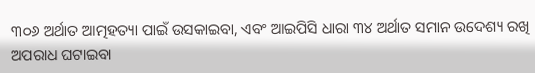୩୦୬ ଅର୍ଥାତ ଆତ୍ମହତ୍ୟା ପାଇଁ ଉସକାଇବା, ଏବଂ ଆଇପିସି ଧାରା ୩୪ ଅର୍ଥାତ ସମାନ ଉଦେଶ୍ୟ ରଖି ଅପରାଧ ଘଟାଇବା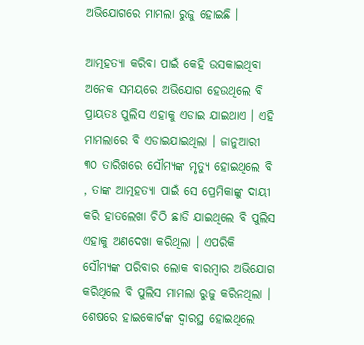ଅଭିଯୋଗରେ ମାମଲା ରୁଜୁ ହୋଇଛି ।

ଆତ୍ମହତ୍ୟା କରିବା ପାଇଁ କେହି ଉସକାଇଥିବା ଅନେକ ସମୟରେ ଅଭିଯୋଗ ହେଉଥିଲେ ବି ପ୍ରାୟତଃ ପୁଲିସ ଏହାକୁ ଏଡାଇ ଯାଇଥାଏ । ଏହି ମାମଲାରେ ବି ଏଡାଇଯାଇଥିଲା । ଜାନୁଆରୀ ୩୦ ତାରିଖରେ ସୌମ୍ୟଙ୍କ ମୃତ୍ୟୁ ହୋଇଥିଲେ ବି , ତାଙ୍କ ଆତ୍ମହତ୍ୟା ପାଇଁ ସେ ପ୍ରେମିକାଙ୍କୁ ଦାୟୀ କରି ହାତଲେଖା ଚିଠି ଛାଡି ଯାଇଥିଲେ ବି ପୁଲିସ ଏହାକୁ ଅଣଦେଖା କରିଥିଲା । ଏପରିକି ସୌମ୍ୟଙ୍କ ପରିବାର ଲୋକ ବାରମ୍ବାର ଅଭିଯୋଗ କରିଥିଲେ ବି ପୁଲିସ ମାମଲା ରୁଜୁ କରିନଥିଲା । ଶେଷରେ ହାଇକୋର୍ଟଙ୍କ ଦ୍ୱାରସ୍ଥ ହୋଇଥିଲେ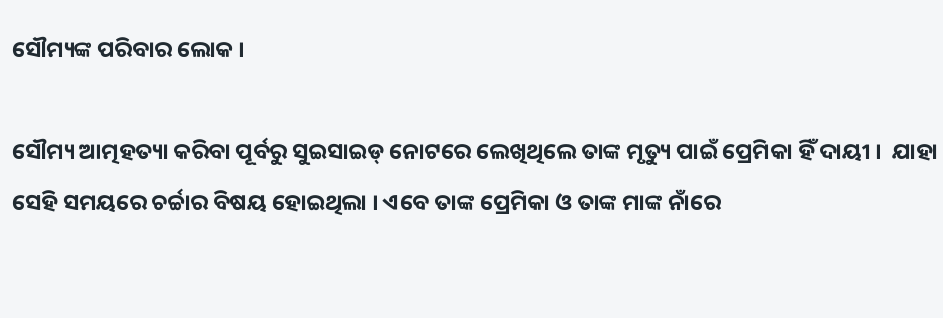ସୌମ୍ୟଙ୍କ ପରିବାର ଲୋକ ।

ସୌମ୍ୟ ଆତ୍ମହତ୍ୟା କରିବା ପୂର୍ବରୁ ସୁଇସାଇଡ୍ ନୋଟରେ ଲେଖିଥିଲେ ତାଙ୍କ ମୃତ୍ୟୁ ପାଇଁ ପ୍ରେମିକା ହିଁ ଦାୟୀ ।  ଯାହା ସେହି ସମୟରେ ଚର୍ଚ୍ଚାର ବିଷୟ ହୋଇଥିଲା । ଏବେ ତାଙ୍କ ପ୍ରେମିକା ଓ ତାଙ୍କ ମାଙ୍କ ନାଁରେ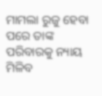ମାମଲା ରୁଜୁ ହେବା ପରେ ତାଙ୍କ ପରିବାରକୁ ନ୍ୟାୟ ମିଳିବ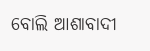ବୋଲି ଆଶାବାଦୀ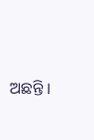ଅଛନ୍ତି ।